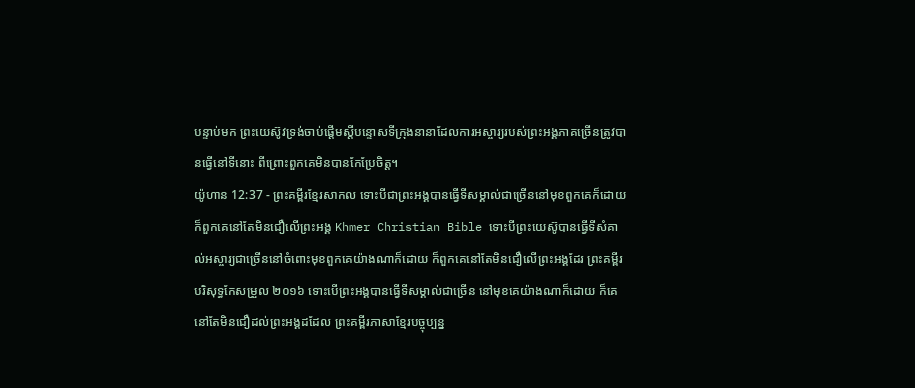បន្ទាប់មក ព្រះយេស៊ូវទ្រង់ចាប់ផ្ដើមស្ដីបន្ទោសទីក្រុងនានាដែលការអស្ចារ្យរបស់ព្រះអង្គភាគច្រើនត្រូវបានធ្វើនៅទីនោះ ពីព្រោះពួកគេមិនបានកែប្រែចិត្ត។
យ៉ូហាន 12:37 - ព្រះគម្ពីរខ្មែរសាកល ទោះបីជាព្រះអង្គបានធ្វើទីសម្គាល់ជាច្រើននៅមុខពួកគេក៏ដោយ ក៏ពួកគេនៅតែមិនជឿលើព្រះអង្គ Khmer Christian Bible ទោះបីព្រះយេស៊ូបានធ្វើទីសំគាល់អស្ចារ្យជាច្រើននៅចំពោះមុខពួកគេយ៉ាងណាក៏ដោយ ក៏ពួកគេនៅតែមិនជឿលើព្រះអង្គដែរ ព្រះគម្ពីរបរិសុទ្ធកែសម្រួល ២០១៦ ទោះបើព្រះអង្គបានធ្វើទីសម្គាល់ជាច្រើន នៅមុខគេយ៉ាងណាក៏ដោយ ក៏គេនៅតែមិនជឿដល់ព្រះអង្គដដែល ព្រះគម្ពីរភាសាខ្មែរបច្ចុប្បន្ន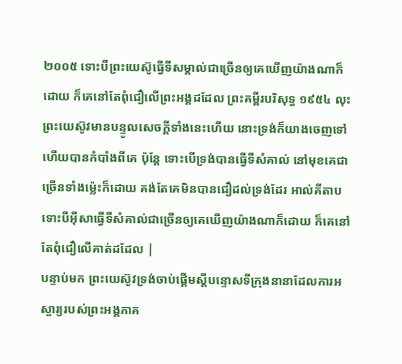២០០៥ ទោះបីព្រះយេស៊ូធ្វើទីសម្គាល់ជាច្រើនឲ្យគេឃើញយ៉ាងណាក៏ដោយ ក៏គេនៅតែពុំជឿលើព្រះអង្គដដែល ព្រះគម្ពីរបរិសុទ្ធ ១៩៥៤ លុះព្រះយេស៊ូវមានបន្ទូលសេចក្ដីទាំងនេះហើយ នោះទ្រង់ក៏យាងចេញទៅ ហើយបានកំបាំងពីគេ ប៉ុន្តែ ទោះបើទ្រង់បានធ្វើទីសំគាល់ នៅមុខគេជាច្រើនទាំងម៉្លេះក៏ដោយ គង់តែគេមិនបានជឿដល់ទ្រង់ដែរ អាល់គីតាប ទោះបីអ៊ីសាធ្វើទីសំគាល់ជាច្រើនឲ្យគេឃើញយ៉ាងណាក៏ដោយ ក៏គេនៅតែពុំជឿលើគាត់ដដែល |
បន្ទាប់មក ព្រះយេស៊ូវទ្រង់ចាប់ផ្ដើមស្ដីបន្ទោសទីក្រុងនានាដែលការអស្ចារ្យរបស់ព្រះអង្គភាគ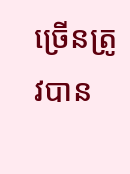ច្រើនត្រូវបាន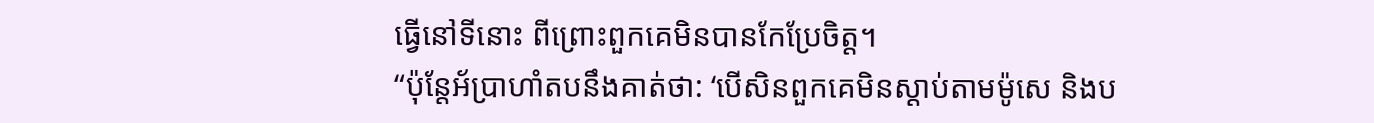ធ្វើនៅទីនោះ ពីព្រោះពួកគេមិនបានកែប្រែចិត្ត។
“ប៉ុន្តែអ័ប្រាហាំតបនឹងគាត់ថា: ‘បើសិនពួកគេមិនស្ដាប់តាមម៉ូសេ និងប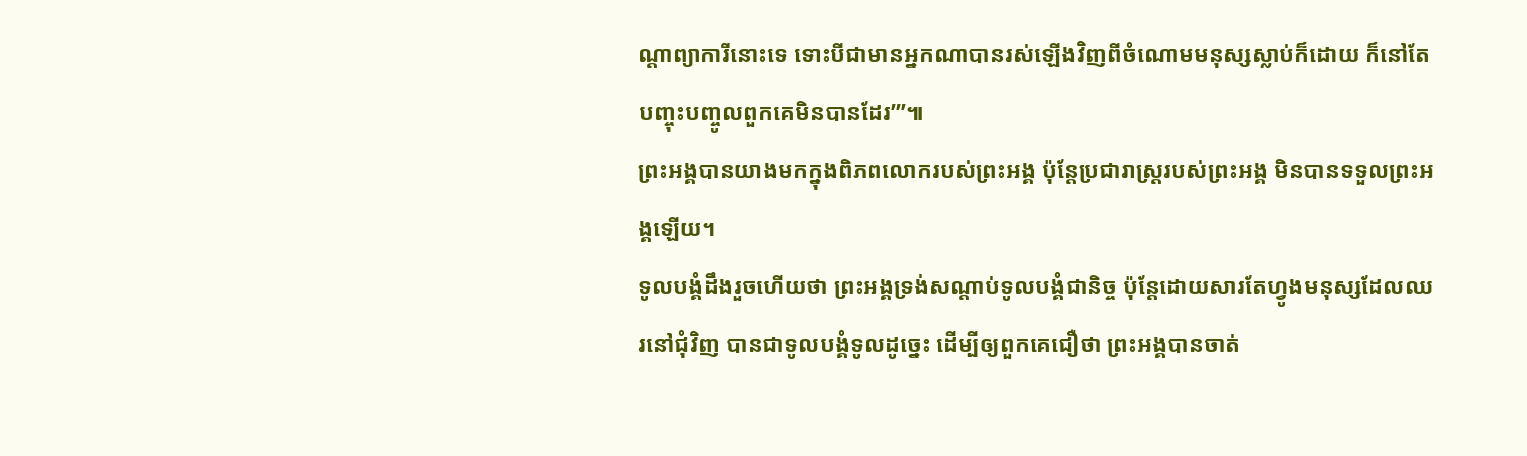ណ្ដាព្យាការីនោះទេ ទោះបីជាមានអ្នកណាបានរស់ឡើងវិញពីចំណោមមនុស្សស្លាប់ក៏ដោយ ក៏នៅតែបញ្ចុះបញ្ចូលពួកគេមិនបានដែរ’”៕
ព្រះអង្គបានយាងមកក្នុងពិភពលោករបស់ព្រះអង្គ ប៉ុន្តែប្រជារាស្ត្ររបស់ព្រះអង្គ មិនបានទទួលព្រះអង្គឡើយ។
ទូលបង្គំដឹងរួចហើយថា ព្រះអង្គទ្រង់សណ្ដាប់ទូលបង្គំជានិច្ច ប៉ុន្តែដោយសារតែហ្វូងមនុស្សដែលឈរនៅជុំវិញ បានជាទូលបង្គំទូលដូច្នេះ ដើម្បីឲ្យពួកគេជឿថា ព្រះអង្គបានចាត់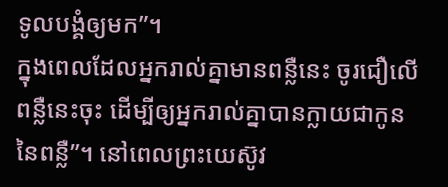ទូលបង្គំឲ្យមក”។
ក្នុងពេលដែលអ្នករាល់គ្នាមានពន្លឺនេះ ចូរជឿលើពន្លឺនេះចុះ ដើម្បីឲ្យអ្នករាល់គ្នាបានក្លាយជាកូននៃពន្លឺ”។ នៅពេលព្រះយេស៊ូវ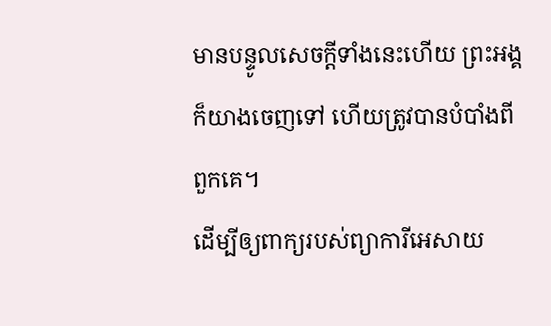មានបន្ទូលសេចក្ដីទាំងនេះហើយ ព្រះអង្គក៏យាងចេញទៅ ហើយត្រូវបានបំបាំងពីពួកគេ។
ដើម្បីឲ្យពាក្យរបស់ព្យាការីអេសាយ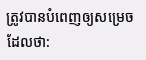ត្រូវបានបំពេញឲ្យសម្រេច ដែលថា: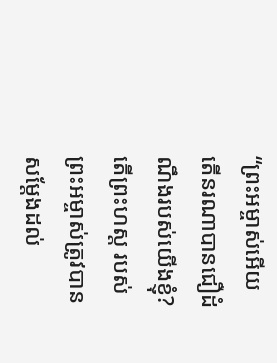“ព្រះអម្ចាស់អើយ តើនរណាបានជឿដំណឹងរបស់យើងខ្ញុំ? តើព្រះហស្ត របស់ព្រះអម្ចាស់ត្រូវបានសម្ដែងដល់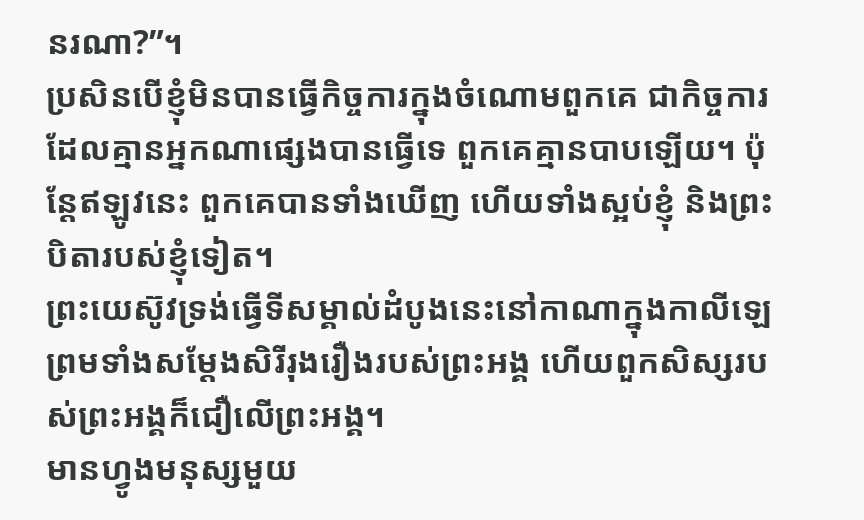នរណា?”។
ប្រសិនបើខ្ញុំមិនបានធ្វើកិច្ចការក្នុងចំណោមពួកគេ ជាកិច្ចការដែលគ្មានអ្នកណាផ្សេងបានធ្វើទេ ពួកគេគ្មានបាបឡើយ។ ប៉ុន្តែឥឡូវនេះ ពួកគេបានទាំងឃើញ ហើយទាំងស្អប់ខ្ញុំ និងព្រះបិតារបស់ខ្ញុំទៀត។
ព្រះយេស៊ូវទ្រង់ធ្វើទីសម្គាល់ដំបូងនេះនៅកាណាក្នុងកាលីឡេ ព្រមទាំងសម្ដែងសិរីរុងរឿងរបស់ព្រះអង្គ ហើយពួកសិស្សរបស់ព្រះអង្គក៏ជឿលើព្រះអង្គ។
មានហ្វូងមនុស្សមួយ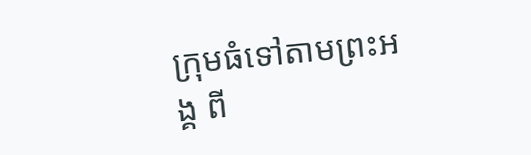ក្រុមធំទៅតាមព្រះអង្គ ពី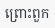ព្រោះពួក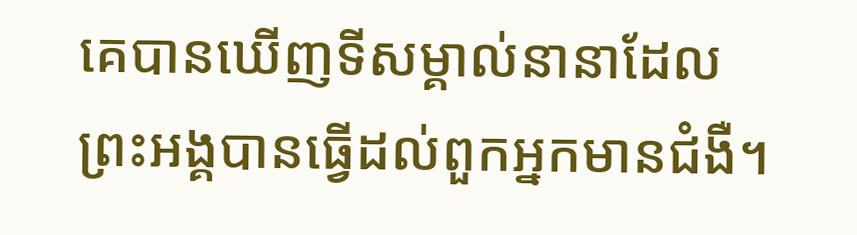គេបានឃើញទីសម្គាល់នានាដែលព្រះអង្គបានធ្វើដល់ពួកអ្នកមានជំងឺ។